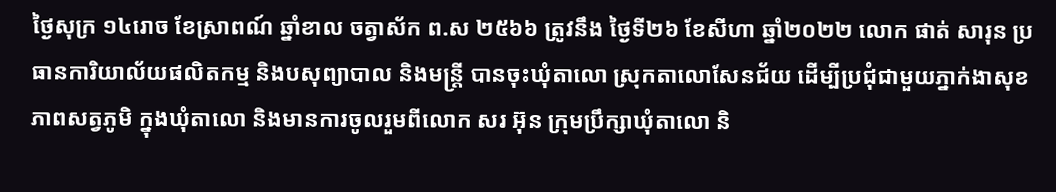ថ្ងៃសុក្រ ១៤រោច ខែស្រាពណ៍ ឆ្នាំខាល ចត្វាស័ក ព.ស ២៥៦៦ ត្រូវនឹង ថ្ងៃទី២៦ ខែសីហា ឆ្នាំ២០២២ លោក ផាត់ សារុន ប្រធានការិយាល័យផលិតកម្ម និងបសុព្យាបាល និងមន្រ្តី បានចុះឃុំតាលោ ស្រុកតាលោសែនជ័យ ដើម្បីប្រជុំជាមួយភ្នាក់ងាសុខភាពសត្វភូមិ ក្នុងឃុំតាលោ និងមានការចូលរួមពីលោក សរ អ៊ុន ក្រុមប្រឹក្សាឃុំតាលោ និ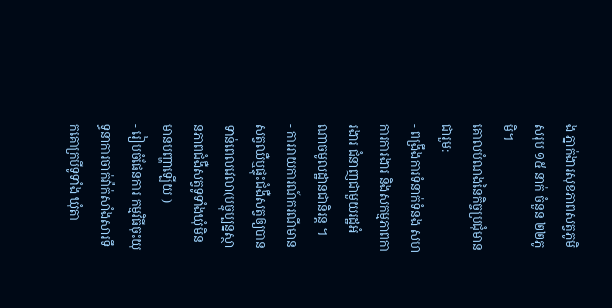ង ភ្នាក់ងារសុខភាពសត្វភូមិសរុប ១៥ នាក់ ចំនួន ២២ភូមិ។
គោលបំណងនៃកិច្ចប្រជុំមានជារួម:
- ពង្រឹងការទំនាក់ទំនង សហការការងារ និងសកម្មភាពការងារ ជំនាញជាមួយរដ្ឋអំណាចមូលដ្ឋានជានិរន្ត ។
- ការរាយការណ៍ករណីមានសត្វឈឺឬផ្ទុះជំងឺសត្វឲ្យបានទាន់ពេលវេលា(បច្ចុប្បន្នស្ថានភាពជំងឺសត្វទូទាំងឃុំមិនមានបញ្ហាឡើយ )
- រៀបចំផែនការ កម្មវិធីចុះយុទ្ធនាការចាក់វ៉ាក់សាំងសារទឹកគោក្របីទូទាំង ឃុំតា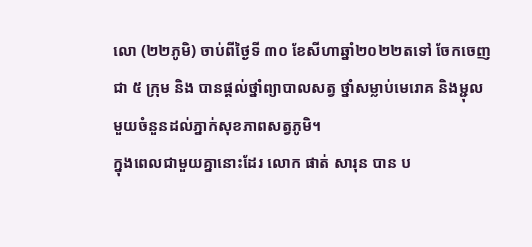លោ (២២ភូមិ) ចាប់ពីថ្ងៃទី ៣០ ខែសីហាឆ្នាំ២០២២តទៅ ចែកចេញ ជា ៥ ក្រុម និង បានផ្តល់ថ្នាំព្យាបាលសត្វ ថ្នាំសម្លាប់មេរោគ និងម្ជុលមួយចំនួនដល់ភ្នាក់សុខភាពសត្វភូមិ។
ក្នុងពេលជាមួយគ្នានោះដែរ លោក ផាត់ សារុន បាន ប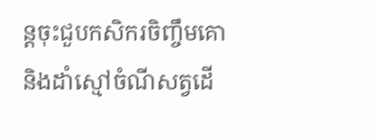ន្តចុះជួបកសិករចិញ្ចឹមគោនិងដាំស្មៅចំណីសត្វដើ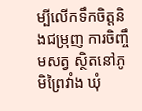ម្បីលើកទឹកចិត្តនិងជម្រុញ ការចិញ្ចឹមសត្វ ស្ថិតនៅភូមិព្រៃវាំង ឃុំ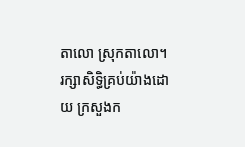តាលោ ស្រុកតាលោ។
រក្សាសិទិ្ធគ្រប់យ៉ាងដោយ ក្រសួងក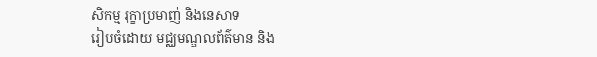សិកម្ម រុក្ខាប្រមាញ់ និងនេសាទ
រៀបចំដោយ មជ្ឈមណ្ឌលព័ត៌មាន និង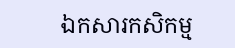ឯកសារកសិកម្ម